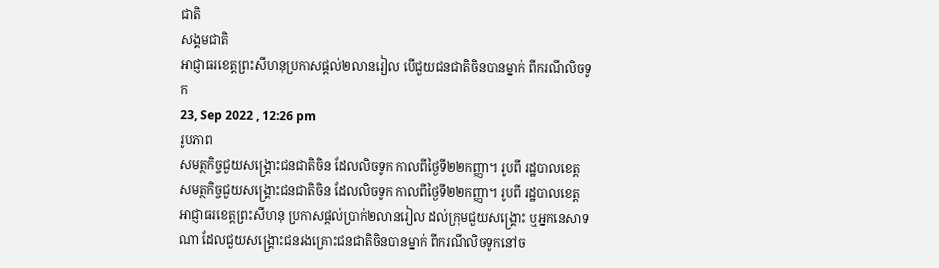ជាតិ
សង្គមជាតិ
អាជ្ញាធរខេត្តព្រះសីហនុប្រកាសផ្ដល់២លានរៀល បើជួយជនជាតិចិនបានម្នាក់ ពីករណីលិចទូក
23, Sep 2022 , 12:26 pm
រូបភាព
សមត្ថកិច្ចជួយសង្គ្រោះជនជាតិចិន ដែលលិចទូក កាលពីថ្ងៃទី២២កញ្ញា។ រូបពី រដ្ឋបាលខេត្ត
សមត្ថកិច្ចជួយសង្គ្រោះជនជាតិចិន ដែលលិចទូក កាលពីថ្ងៃទី២២កញ្ញា។ រូបពី រដ្ឋបាលខេត្ត
អាជ្ញាធរខេត្តព្រះសីហនុ ប្រកាសផ្ដល់ប្រាក់២លានរៀល ដល់ក្រុមជួយសង្គ្រោះ ឬអ្នកនេសាទណា ដែលជួយសង្គ្រោះជនរងគ្រោះជនជាតិចិនបានម្នាក់ ពីករណីលិចទូកនៅច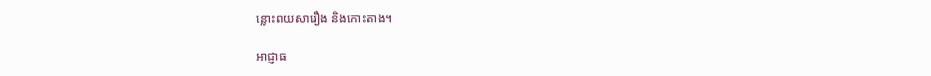ន្លោះពយសារឿង និងកោះតាង។

អាជ្ញាធ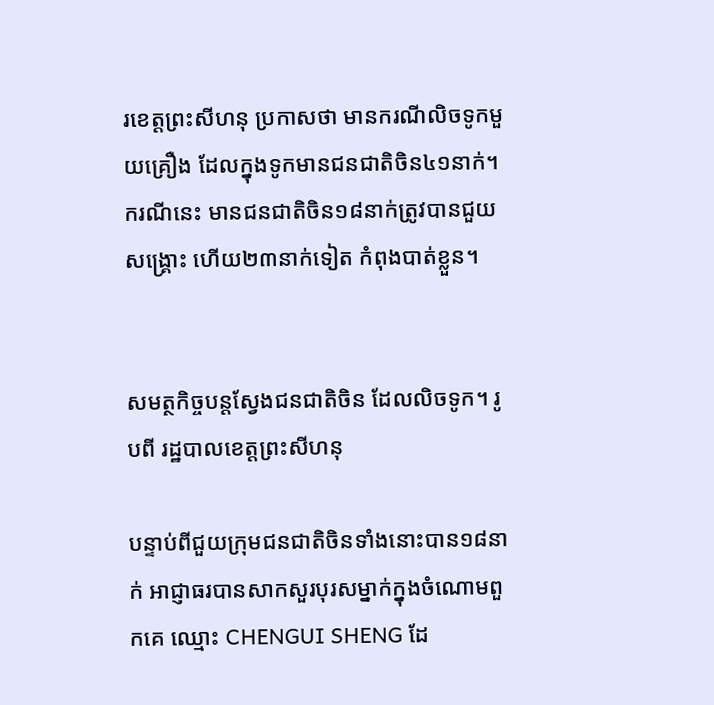រខេត្តព្រះសីហនុ ប្រកាសថា មានករណីលិចទូកមួយគ្រឿង ដែលក្នុងទូកមានជនជាតិចិន៤១នាក់។ ករណីនេះ មានជនជាតិចិន១៨នាក់ត្រូវបានជួយសង្គ្រោះ ហើយ២៣នាក់ទៀត កំពុងបាត់ខ្លួន។


សមត្ថកិច្ចបន្តស្វែងជនជាតិចិន ដែលលិចទូក។ រូបពី រដ្ឋបាលខេត្តព្រះសីហនុ

បន្ទាប់ពីជួយក្រុមជនជាតិចិនទាំងនោះបាន១៨នាក់ អាជ្ញាធរបានសាកសួរបុរសម្នាក់ក្នុងចំណោមពួកគេ ឈ្មោះ CHENGUI SHENG ដែ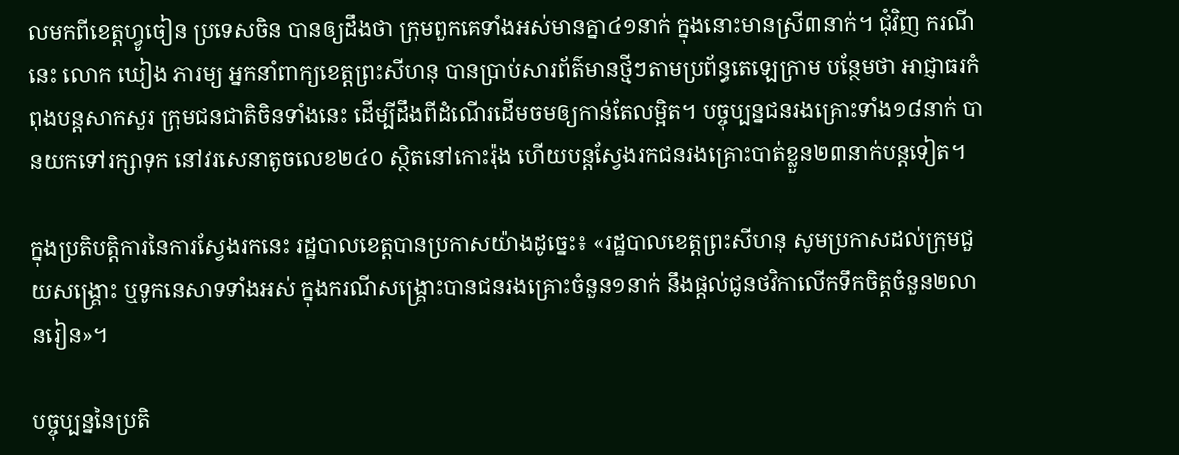លមកពីខេត្តហ្វូចៀន ប្រទេសចិន បានឲ្យដឹងថា ក្រុមពួកគេទាំងអស់មានគ្នា៤១នាក់ ក្នុងនោះមានស្រី៣នាក់។ ជុំវិញ ករណីនេះ លោក ឃៀង ភារម្យ អ្នកនាំពាក្យខេត្តព្រះសីហនុ បានប្រាប់សារព័ត៌មានថ្មីៗតាមប្រព័ន្ធតេឡេក្រាម បន្ថែមថា អាជ្ញាធរកំពុងបន្តសាកសួរ ក្រុមជនជាតិចិនទាំងនេះ ដើម្បីដឹងពីដំណើរដើមចមឲ្យកាន់តែលម្អិត។ បច្ចុប្បន្នជនរងគ្រោះទាំង១៨នាក់ បានយកទៅរក្សាទុក នៅវរសេនាតូចលេខ២៤០ ស្ថិតនៅកោះរ៉ុង ហើយបន្តស្វែងរកជនរងគ្រោះបាត់ខ្លួន២៣នាក់បន្តទៀត។

ក្នុងប្រតិបត្តិការនៃការស្វែងរកនេះ រដ្ឋបាលខេត្តបានប្រកាសយ៉ាងដូច្នេះ៖ «រដ្ឋបាលខេត្តព្រះសីហនុ សូមប្រកាសដល់ក្រុមជួយសង្គ្រោះ ឬទូកនេសាទទាំងអស់ ក្នុងករណីសង្គ្រោះបានជនរងគ្រោះចំនួន១នាក់ នឹងផ្តល់ជូនថវិកាលើកទឹកចិត្តចំនួន២លានរៀន»។

បច្ចុប្បន្ននៃប្រតិ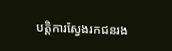បត្តិការស្វែងរកជនរង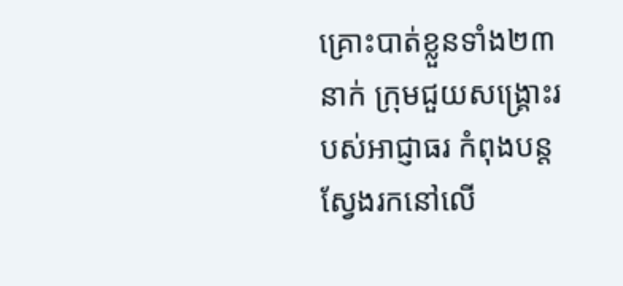គ្រោះបាត់ខ្លួនទាំង២៣នាក់ ក្រុមជួយសង្គ្រោះរបស់អាជ្ញាធរ កំពុងបន្តស្វែងរកនៅលើ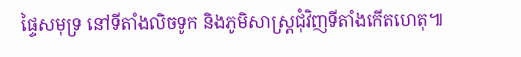ផ្ទៃសមុទ្រ នៅទីតាំងលិចទូក និងភូមិសាស្ត្រជុំវិញទីតាំងកើតហេតុ៕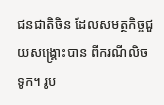ជនជាតិចិន ដែលសមត្ថកិច្ចជួយសង្គ្រោះបាន ពីករណីលិចទូក។ រូប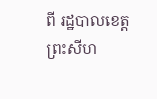ពី រដ្ឋបាលខេត្តព្រះសីហ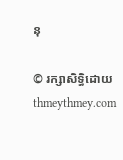នុ

© រក្សាសិទ្ធិដោយ thmeythmey.com